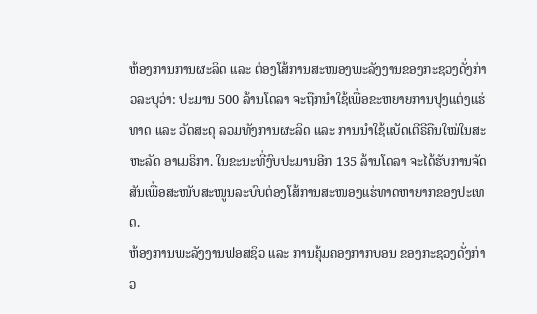ຫ້ອງການການຜະລິດ ແລະ ຕ່ອງໂສ້ການສະໜອງພະລັງງານຂອງກະຊວງດັ່ງກ່າວລະບຸວ່າ: ປະມານ 500 ລ້ານໂດລາ ຈະຖືກນໍາໃຊ້ເພື່ອຂະຫຍາຍການປຸງແຕ່ງແຮ່ທາດ ແລະ ວັດສະດຸ ລວມທັງການຜະລິດ ແລະ ການນໍາໃຊ້ແບັດເຕີຣີຄືນໃໝ່ໃນສະຫະລັດ ອາເມຣິກາ. ໃນຂະນະທີ່ງົບປະມານອີກ 135 ລ້ານໂດລາ ຈະໄດ້ຮັບການຈັດສັນເພື່ອສະໜັບສະໜູນລະບົບຕ່ອງໂສ້ການສະໜອງແຮ່ທາດຫາຍາກຂອງປະເທດ.
ຫ້ອງການພະລັງງານຟອສຊິວ ແລະ ການຄຸ້ມຄອງກາກບອນ ຂອງກະຊວງດັ່ງກ່າວ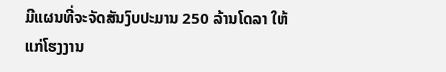ມີແຜນທີ່ຈະຈັດສັນງົບປະມານ 250 ລ້ານໂດລາ ໃຫ້ແກ່ໂຮງງານ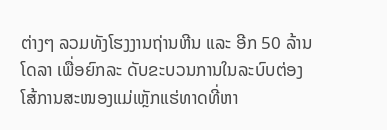ຕ່າງໆ ລວມທັງໂຮງງານຖ່ານຫີນ ແລະ ອີກ 50 ລ້ານໂດລາ ເພື່ອຍົກລະ ດັບຂະບວນການໃນລະບົບຕ່ອງໂສ້ການສະໜອງແມ່ເຫຼັກແຮ່ທາດທີ່ຫາ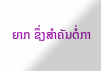ຍາກ ຊຶ່ງສໍາຄັນຕໍ່ກາ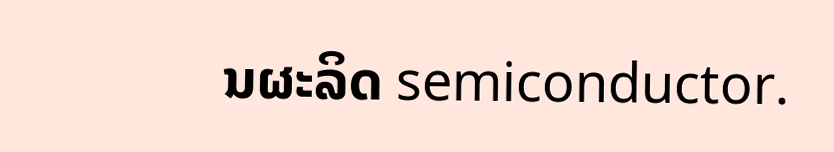ນຜະລິດ semiconductor.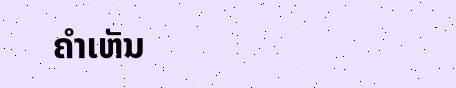ຄໍາເຫັນ